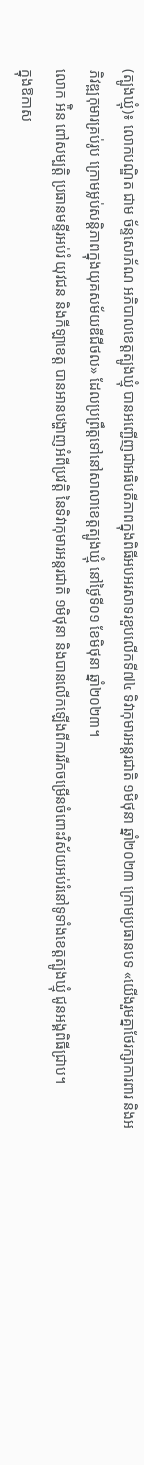(ត្បូងឃ្មុំ)៖ លោកបណ្ឌិត ជាម ច័ន្ទសោភ័ណ អភិបាលខេត្តត្បូងឃ្មុំ បានអញ្ជើញជាអធិបតីភាពក្នុងពិធីអបអរសាទរខួបលើកទី៧៤ ទិវាកុមារអន្តរជាតិ ១មិថុនា ឆ្នាំ២០២៣ ក្រោមប្រធានបទ «យើងរួមគ្នាថែរក្សាការពារ និងអភិវឌ្ឍកុមារគ្រប់រូប ក្រោមម្លប់សន្តិភាពក្នុងយុគសម័យឌីជីថល» ដែលប្រព្រឹត្តទៅនៅសាលាខេត្តត្បូងឃ្មុំ នៅថ្ងៃទី០១ ខែមិថុនា ឆ្នាំ២០២៣។
លោក អ៉ិន ពៅសម្បត្តិ ប្រធានមន្ទីរអប់រំ យុវជន និងកីឡាខេត្ត បានអានបង្ហាញអំពីប្រវត្តិ នៃទិវាកុមារអន្តរជាតិ ១មិថុនា និងបានលើកឡើងពីការរីកចម្រើនចំពោះវិស័យអប់រំនៅទូទាំងខេត្តត្បូងឃ្មុំ ជូនអង្គពិធីជ្រាប។
ក្នុងឱកាស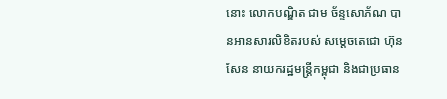នោះ លោកបណ្ឌិត ជាម ច័ន្ទសោភ័ណ បានអានសារលិខិតរបស់ សម្តេចតេជោ ហ៊ុន សែន នាយករដ្ឋមន្រ្តីកម្ពុជា និងជាប្រធាន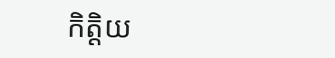កិត្តិយ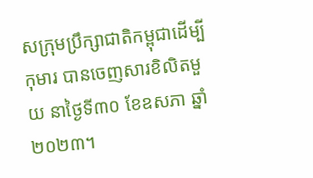សក្រុមប្រឹក្សាជាតិកម្ពុជាដើម្បីកុមារ បានចេញសារខិលិតមួយ នាថ្ងៃទី៣០ ខែឧសភា ឆ្នាំ២០២៣។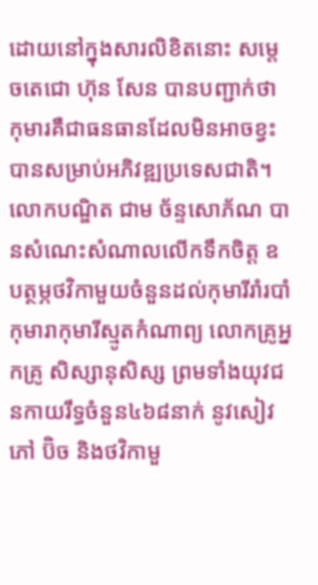ដោយនៅក្នុងសារលិខិតនោះ សម្តេចតេជោ ហ៊ុន សែន បានបញ្ជាក់ថា កុមារគឺជាធនធានដែលមិនអាចខ្វះបានសម្រាប់អភិវឌ្ឍប្រទេសជាតិ។
លោកបណ្ឌិត ជាម ច័ន្ទសោភ័ណ បានសំណេះសំណាលលើកទឹកចិត្ត ឧបត្ថម្ភថវិកាមួយចំនួនដល់កុមារីរាំរបាំ កុមារាកុមារីស្មូតកំណាព្យ លោកគ្រូអ្នកគ្រូ សិស្សានុសិស្ស ព្រមទាំងយុវជនកាយរឹទ្ធចំនួន៤៦៨នាក់ នូវសៀវភៅ ប៊ិច និងថវិកាមួ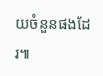យចំនួនផងដែរ៕